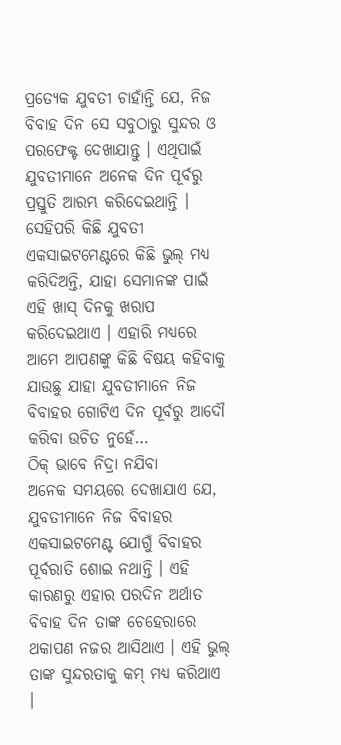ପ୍ରତ୍ୟେକ ଯୁବତୀ ଚାହାଁନ୍ତି ଯେ, ନିଜ ବିବାହ ଦିନ ସେ ସବୁଠାରୁ ସୁନ୍ଦର ଓ ପରଫେକ୍ଟ ଦେଖାଯାନ୍ତୁ । ଏଥିପାଇଁ ଯୁବତୀମାନେ ଅନେକ ଦିନ ପୂର୍ବରୁ ପ୍ରସ୍ତୁତି ଆରମ୍ଭ କରିଦେଇଥାନ୍ତି । ସେହିପରି କିଛି ଯୁବତୀ ଏକସାଇଟମେଣ୍ଟରେ କିଛି ଭୁଲ୍ ମଧ୍ୟ କରିଦିଅନ୍ତି, ଯାହା ସେମାନଙ୍କ ପାଇଁ ଏହି ଖାସ୍ ଦିନକୁ ଖରାପ କରିଦେଇଥାଏ । ଏହାରି ମଧ୍ୟରେ ଆମେ ଆପଣଙ୍କୁ କିଛି ବିଷୟ କହିବାକୁ ଯାଉଛୁ ଯାହା ଯୁବତୀମାନେ ନିଜ ବିବାହର ଗୋଟିଏ ଦିନ ପୂର୍ବରୁ ଆଦୌ କରିବା ଉଚିତ ନୁହେଁ…
ଠିକ୍ ଭାବେ ନିଦ୍ରା ନଯିବା
ଅନେକ ସମୟରେ ଦେଖାଯାଏ ଯେ, ଯୁବତୀମାନେ ନିଜ ବିବାହର ଏକସାଇଟମେଣ୍ଟ ଯୋଗୁଁ ବିବାହର ପୂର୍ବରାତି ଶୋଇ ନଥାନ୍ତି । ଏହି କାରଣରୁ ଏହାର ପରଦିନ ଅର୍ଥାତ ବିବାହ ଦିନ ତାଙ୍କ ଚେହେରାରେ ଥକାପଣ ନଜର ଆସିଥାଏ । ଏହି ଭୁଲ୍ ତାଙ୍କ ସୁନ୍ଦରତାକୁ କମ୍ ମଧ୍ୟ କରିଥାଏ ।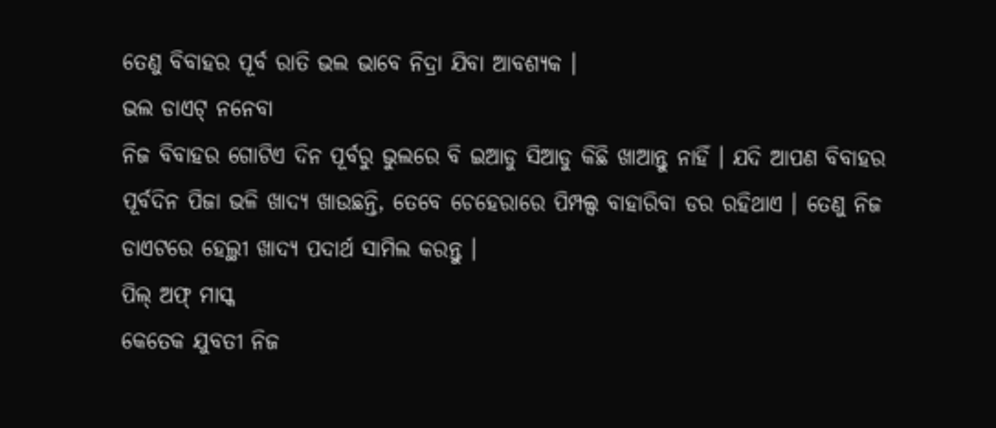ତେଣୁ ବିବାହର ପୂର୍ବ ରାତି ଭଲ ଭାବେ ନିଦ୍ରା ଯିବା ଆବଶ୍ୟକ ।
ଭଲ ଡାଏଟ୍ ନନେବା
ନିଜ ବିବାହର ଗୋଟିଏ ଦିନ ପୂର୍ବରୁ ଭୁଲରେ ବି ଇଆଡୁ ସିଆଡୁ କିଛି ଖାଆନ୍ତୁ ନାହିଁ । ଯଦି ଆପଣ ବିବାହର ପୂର୍ବଦିନ ପିଜା ଭଳି ଖାଦ୍ୟ ଖାଉଛନ୍ତି, ତେବେ ଚେହେରାରେ ପିମ୍ପଲ୍ସ ବାହାରିବା ଡର ରହିଥାଏ । ତେଣୁ ନିଜ ଡାଏଟରେ ହେଲ୍ଥୀ ଖାଦ୍ୟ ପଦାର୍ଥ ସାମିଲ କରନ୍ତୁ ।
ପିଲ୍ ଅଫ୍ ମାସ୍କ
କେତେକ ଯୁବତୀ ନିଜ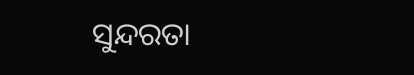ସୁନ୍ଦରତା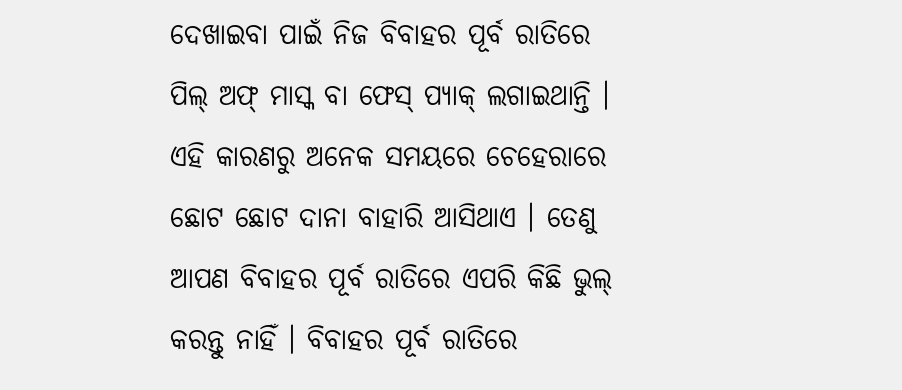ଦେଖାଇବା ପାଇଁ ନିଜ ବିବାହର ପୂର୍ବ ରାତିରେ ପିଲ୍ ଅଫ୍ ମାସ୍କ ବା ଫେସ୍ ପ୍ୟାକ୍ ଲଗାଇଥାନ୍ତି । ଏହି କାରଣରୁ ଅନେକ ସମୟରେ ଚେହେରାରେ ଛୋଟ ଛୋଟ ଦାନା ବାହାରି ଆସିଥାଏ । ତେଣୁ ଆପଣ ବିବାହର ପୂର୍ବ ରାତିରେ ଏପରି କିଛି ଭୁଲ୍ କରନ୍ତୁ ନାହିଁ । ବିବାହର ପୂର୍ବ ରାତିରେ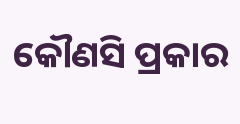କୌଣସି ପ୍ରକାର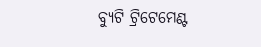ବ୍ୟୁଟି ଟ୍ରିଟେମେଣ୍ଟ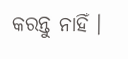କରନ୍ତୁ ନାହିଁ ।